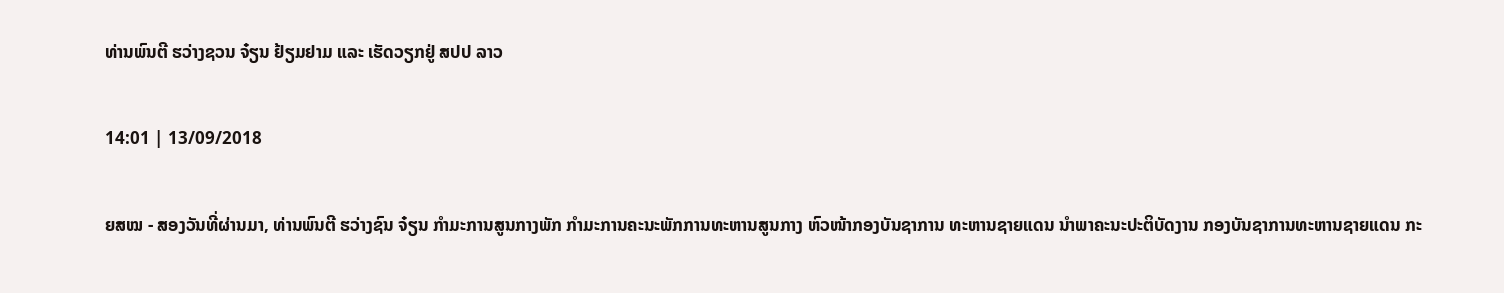ທ່ານພົນຕີ ຮວ່າງຊວນ ຈ໋ຽນ ຢ້ຽມຢາມ ແລະ ເຮັດວຽກຢູ່ ສປປ ລາວ

14:01 | 13/09/2018

ຍສໝ - ສອງວັນທີ່ຜ່ານມາ, ທ່ານພົນຕີ ຮວ່າງຊົນ ຈ໋ຽນ ກໍາມະການສູນກາງພັກ ກໍາມະການຄະນະພັກການທະຫານສູນກາງ ຫົວໜ້າກອງບັນຊາການ ທະຫານຊາຍແດນ ນໍາພາຄະນະປະຕິບັດງານ ກອງບັນຊາການທະຫານຊາຍແດນ ກະ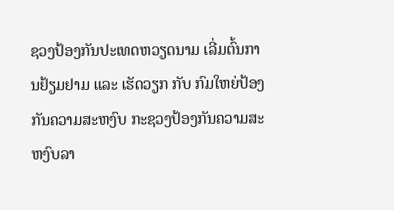ຊວງປ້ອງກັນປະເທດຫວຽດນາມ ເລີ່ມຕົ້ນການຢ້ຽມຢາມ ແລະ ເຮັດວຽກ ກັບ ກົມໃຫຍ່ປ້ອງກັນຄວາມສະຫງົບ ກະຊວງປ້ອງກັນຄວາມສະຫງົບລາ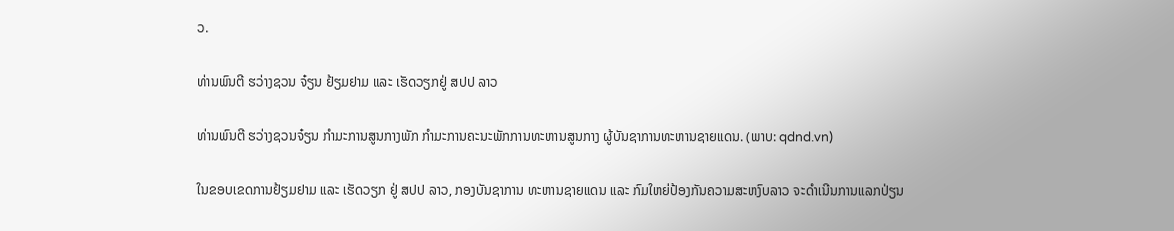ວ.

ທ່ານພົນຕີ ຮວ່າງຊວນ ຈ໋ຽນ ຢ້ຽມຢາມ ແລະ ເຮັດວຽກຢູ່ ສປປ ລາວ

ທ່ານພົນຕີ ຮວ່າງຊວນຈ໋ຽນ ກໍາມະການສູນກາງພັກ ກໍາມະການຄະນະພັກການທະຫານສູນກາງ ຜູ້ບັນຊາການທະຫານຊາຍແດນ. (ພາບ: qdnd.vn)

ໃນຂອບເຂດການຢ້ຽມຢາມ ແລະ ເຮັດວຽກ ຢູ່ ສປປ ລາວ, ກອງບັນຊາການ ທະຫານຊາຍແດນ ແລະ ກົມໃຫຍ່ປ້ອງກັນຄວາມສະຫງົບລາວ ຈະດໍາເນີນການແລກປ່ຽນ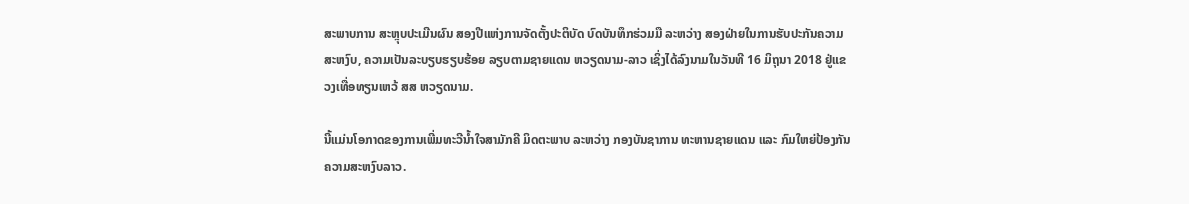ສະພາບການ ສະຫຼຸບປະເມີນຜົນ ສອງປີແຫ່ງການຈັດຕັ້ງປະຕິບັດ ບົດບັນທຶກຮ່ວມມື ລະຫວ່າງ ສອງຝ່າຍໃນການຮັບປະກັນຄວາມສະຫງົບ, ຄວາມເປັນລະບຽບຮຽບຮ້ອຍ ລຽບຕາມຊາຍແດນ ຫວຽດນາມ-ລາວ ເຊິ່ງໄດ້ລົງນາມໃນວັນທີ 16 ມິຖຸນາ 2018 ຢູ່ແຂວງເທື່ອທຽນເຫວ້ ສສ ຫວຽດນາມ.

ນີ້ແມ່ນໂອກາດຂອງການເພີ່ມທະວີນໍ້າໃຈສາມັກຄີ ມິດຕະພາບ ລະຫວ່າງ ກອງບັນຊາການ ທະຫານຊາຍແດນ ແລະ ກົມໃຫຍ່ປ້ອງກັນຄວາມສະຫງົບລາວ.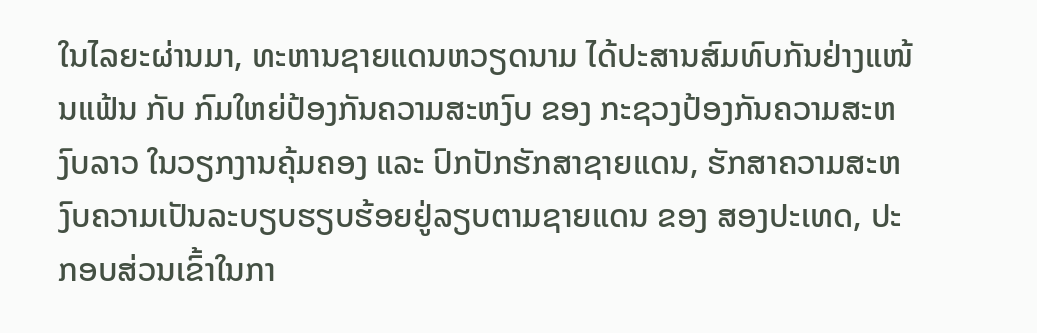ໃນໄລຍະຜ່ານມາ, ທະຫານຊາຍແດນຫວຽດນາມ ໄດ້ປະສານສົມທົບກັນຢ່າງແໜ້ນແຟ້ນ ກັບ ກົມໃຫຍ່ປ້ອງກັນຄວາມສະຫງົບ ຂອງ ກະຊວງປ້ອງກັນຄວາມສະຫງົບລາວ ໃນວຽກງານຄຸ້ມຄອງ ແລະ ປົກປັກຮັກສາຊາຍແດນ, ຮັກສາຄວາມສະຫງົບຄວາມເປັນລະບຽບຮຽບຮ້ອຍຢູ່ລຽບຕາມຊາຍແດນ ຂອງ ສອງປະເທດ, ປະກອບສ່ວນເຂົ້າໃນກາ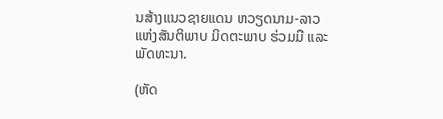ນສ້າງແນວຊາຍແດນ ຫວຽດນາມ-ລາວ ແຫ່ງສັນຕິພາບ ມິດຕະພາບ ຮ່ວມມື ແລະ ພັດທະນາ.

(ຫັດ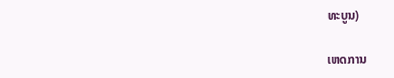ທະບູນ)

ເຫດການ